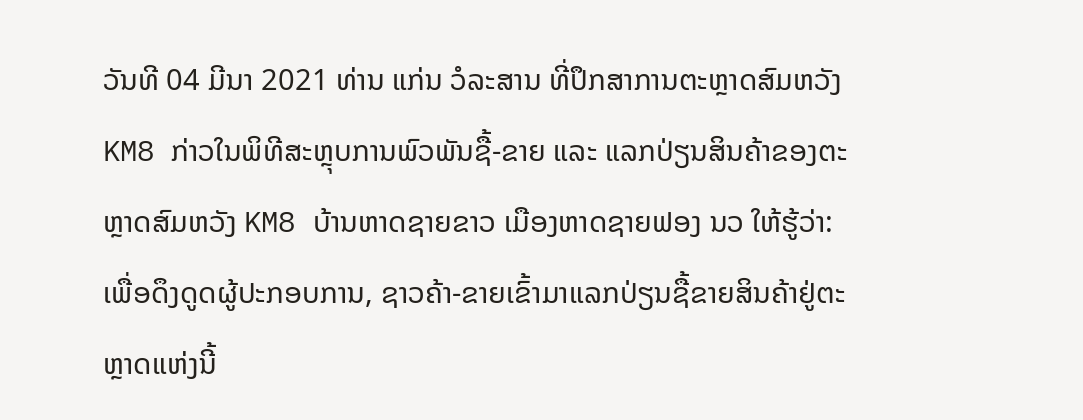ວັນທີ 04 ມີນາ 2021 ທ່ານ ແກ່ນ ວໍລະສານ ທີ່ປຶກສາການຕະຫຼາດສົມຫວັງ KM8 ກ່າວໃນພິທີສະຫຼຸບການພົວພັນຊື້-ຂາຍ ແລະ ແລກປ່ຽນສິນຄ້າຂອງຕະຫຼາດສົມຫວັງ KM8 ບ້ານຫາດຊາຍຂາວ ເມືອງຫາດຊາຍຟອງ ນວ ໃຫ້ຮູ້ວ່າ: ເພື່ອດຶງດູດຜູ້ປະກອບການ, ຊາວຄ້າ-ຂາຍເຂົ້າມາແລກປ່ຽນຊື້ຂາຍສິນຄ້າຢູ່ຕະຫຼາດແຫ່ງນີ້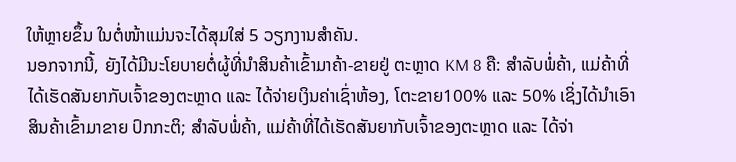ໃຫ້ຫຼາຍຂຶ້ນ ໃນຕໍ່ໜ້າແມ່ນຈະໄດ້ສຸມໃສ່ 5 ວຽກງານສໍາຄັນ.
ນອກຈາກນີ້, ຍັງໄດ້ມີນະໂຍບາຍຕໍ່ຜູ້ທີ່ນໍາສິນຄ້າເຂົ້າມາຄ້າ-ຂາຍຢູ່ ຕະຫຼາດ KM 8 ຄື: ສໍາລັບພໍ່ຄ້າ, ແມ່ຄ້າທີ່ໄດ້ເຮັດສັນຍາກັບເຈົ້າຂອງຕະຫຼາດ ແລະ ໄດ້ຈ່າຍເງິນຄ່າເຊົ່າຫ້ອງ, ໂຕະຂາຍ100% ແລະ 50% ເຊິ່ງໄດ້ນໍາເອົາສິນຄ້າເຂົ້າມາຂາຍ ປົກກະຕິ; ສໍາລັບພໍ່ຄ້າ, ແມ່ຄ້າທີ່ໄດ້ເຮັດສັນຍາກັບເຈົ້າຂອງຕະຫຼາດ ແລະ ໄດ້ຈ່າ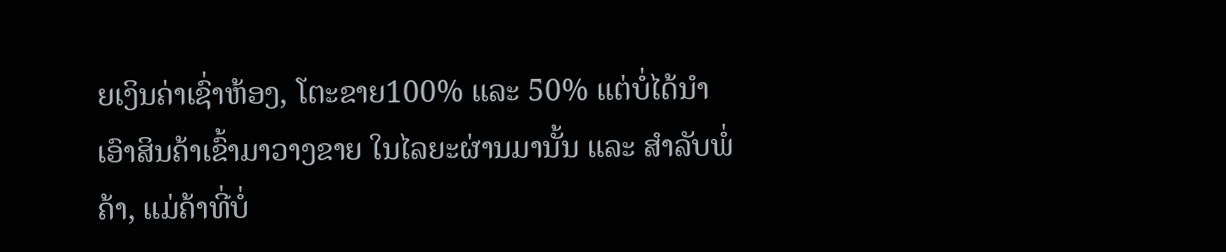ຍເງິນຄ່າເຊົ່າຫ້ອງ, ໂຕະຂາຍ100% ແລະ 50% ແຕ່ບໍ່ໄດ້ນໍາເອົາສິນຄ້າເຂົ້າມາວາງຂາຍ ໃນໄລຍະຜ່ານມານັ້ນ ແລະ ສໍາລັບພໍ່ຄ້າ, ແມ່ຄ້າທີ່ບໍ່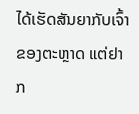ໄດ້ເຮັດສັນຍາກັບເຈົ້າຂອງຕະຫຼາດ ແຕ່ຢາກ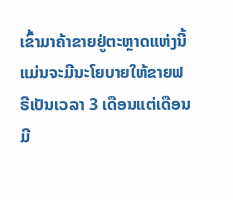ເຂົ້າມາຄ້າຂາຍຢູ່ຕະຫຼາດແຫ່ງນີ້ ແມ່ນຈະມີນະໂຍບາຍໃຫ້ຂາຍຟຣີເປັນເວລາ 3 ເດືອນແຕ່ເດືອນ ມີ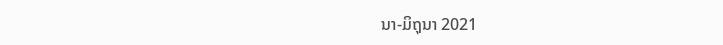ນາ-ມິຖຸນາ 2021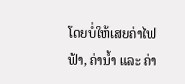ໂດຍບໍ່ໃຫ້ເສຍຄ່າໄຟຟ້າ, ຄ່ານໍ້າ ແລະ ຄ່າ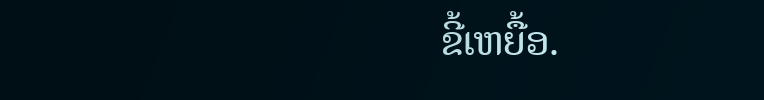ຂີ້ເຫຍື້ອ.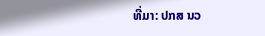ທີ່ມາ: ປກສ ນວ